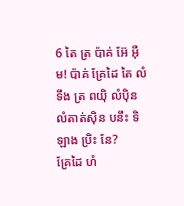6 តៃ ត្រ ប៉ាគ់ អ៊ែ អ៊ឺម! ប៉ាគ់ គ្រែដៃ តៃ លំទឹង ត្រ ពយ៉ិ លំប៉ិន លំតាត់ស៊ិន បនឹះ ទិ ឡាង ប្រិះ នែ?
គ្រែដៃ ហំ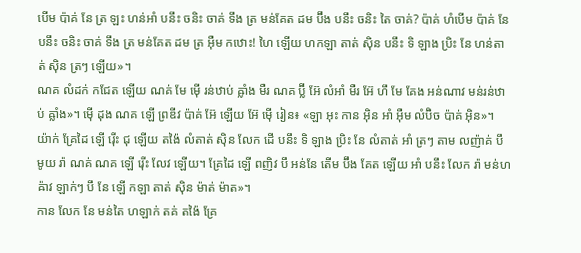បើម ប៉ាគ់ នែ ត្រ ឡះ ហន់អាំ បនឹះ ចនិះ ចាគ់ ទឹង ត្រ មន់គែត ដម ប៊ឹង បនឹះ ចនិះ តៃ ចាគ់? ប៉ាគ់ ហំបើម ប៉ាគ់ នែ បនឹះ ចនិះ ចាគ់ ទឹង ត្រ មន់គែត ដម ត្រ អ៊ឺម កឋោះ! ហៃ ឡើយ ហកឡា តាត់ ស៊ិន បនឹះ ទិ ឡាង ប្រិះ នែ ហន់តាត់ ស៊ិន ត្រៗ ឡើយ»។
ណគ លំដក់ កជែត ឡើយ ណគ់ មែ ម៉ើ រន់ឋាប់ ឝ្លាំង មឺរ ណគ ប៊្លី អ៊ែ លំអាំ មឺរ អ៊ែ ហឹ មែ គែង អន់ណាវ មន់រន់ឋាប់ ឝ្លាំង»។ ម៉ើ ដុង ណគ ឡើ ព្រឌីវ ប៉ាគ់ អ៊ែ ឡើយ អ៊ែ ម៉ើ រៀន៖ «ឡា អុះ កាន អ៊ិន អាំ អ៊ឺម លំប៊ិច ប៉ាគ់ អ៊ិន»។
យ៉ាក់ គ្រែដៃ ឡើ រ៉ើះ ជុ ឡើយ តង៉ៃ លំតាត់ ស៊ិន លែក ដើ បនឹះ ទិ ឡាង ប្រិះ នែ លំតាត់ អាំ ត្រៗ តាម លញ៉ាគ់ បឹ មូយ រ៉ា ណគ់ ណគ ឡើ រ៉ើះ លែវ ឡើយ។ គ្រែដៃ ឡើ ពញិវ បឹ អន់នែ តើម ប៊ឹង គែត ឡើយ អាំ បនឹះ លែក រ៉ា មន់ហឝ៉ាវ ឡាក់ៗ បឹ នែ ឡើ កឡា តាត់ ស៊ិន ម៉ាត់ ម៉ាត»។
កាន លែក នែ មន់តៃ ហឡាក់ តគ់ តង៉ៃ គ្រែ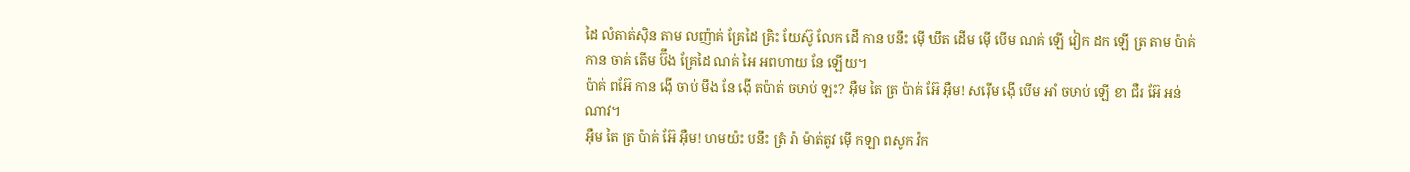ដៃ លំតាត់ស៊ិន តាម លញ៉ាគ់ គ្រែដៃ គ្រិះ យែស៊ូ លែក ដើ កាន បនឹះ ម៉ើ ឃឹត ដើម ម៉ើ បើម ណគ់ ឡើ វៀក ដក ឡើ ត្រ តាម ប៉ាគ់ កាន ចាគ់ តើម ប៊ឹង គ្រែដៃ ណគ់ អៃ អពហាយ នែ ឡើយ។
ប៉ាគ់ ពអ៊ែ កាន ង៉ើ ចាប់ មឹង នែ ង៉ើ តប៉ាត់ ចឞាប់ ឡះ? អ៊ឺម តៃ ត្រ ប៉ាគ់ អ៊ែ អ៊ឺម! សរ៉ើម ង៉ើ បើម អាំ ចឞាប់ ឡើ ខា ជឺរ អ៊ែ អន់ណាវ។
អ៊ឺម តៃ ត្រ ប៉ាគ់ អ៊ែ អ៊ឺម! ហមយ៉ះ បនឹះ ត្រំ រ៉ា ម៉ាត់តូវ ម៉ើ កឡា ពសូក វ៉ក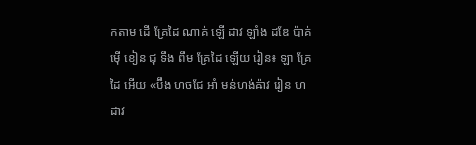កតាម ដើ គ្រែដៃ ណាគ់ ឡើ ដាវ ឡាំង ដឌែ ប៉ាគ់ ម៉ើ ខៀន ជុ ទឹង ពឹម គ្រែដៃ ឡើយ រៀន៖ ឡា គ្រែដៃ អើយ «ប៊ឹង ហចជែ អាំ មន់ហង់ឝ៉ាវ រៀន ហដាវ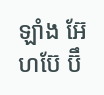ឡាំង អ៊ែ ហប៊ែ ប៊ឹ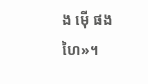ង ម៉ើ ផង ហៃ»។